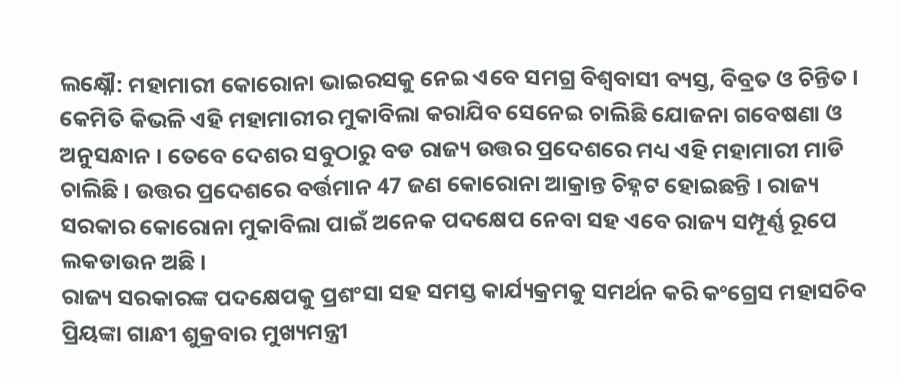ଲକ୍ଷ୍ନୌ: ମହାମାରୀ କୋରୋନା ଭାଇରସକୁ ନେଇ ଏବେ ସମଗ୍ର ବିଶ୍ବବାସୀ ବ୍ୟସ୍ତ, ବିବ୍ରତ ଓ ଚିନ୍ତିତ । କେମିତି କିଭଳି ଏହି ମହାମାରୀର ମୁକାବିଲା କରାଯିବ ସେନେଇ ଚାଲିଛି ଯୋଜନା ଗବେଷଣା ଓ ଅନୁସନ୍ଧାନ । ତେବେ ଦେଶର ସବୁଠାରୁ ବଡ ରାଜ୍ୟ ଉତ୍ତର ପ୍ରଦେଶରେ ମଧ୍ୟ ଏହି ମହାମାରୀ ମାଡି ଚାଲିଛି । ଉତ୍ତର ପ୍ରଦେଶରେ ବର୍ତ୍ତମାନ 47 ଜଣ କୋରୋନା ଆକ୍ରାନ୍ତ ଚିହ୍ନଟ ହୋଇଛନ୍ତି । ରାଜ୍ୟ ସରକାର କୋରୋନା ମୁକାବିଲା ପାଇଁ ଅନେକ ପଦକ୍ଷେପ ନେବା ସହ ଏବେ ରାଜ୍ୟ ସମ୍ପୂର୍ଣ୍ଣ ରୂପେ ଲକଡାଉନ ଅଛି ।
ରାଜ୍ୟ ସରକାରଙ୍କ ପଦକ୍ଷେପକୁ ପ୍ରଶଂସା ସହ ସମସ୍ତ କାର୍ଯ୍ୟକ୍ରମକୁ ସମର୍ଥନ କରି କଂଗ୍ରେସ ମହାସଚିବ ପ୍ରିୟଙ୍କା ଗାନ୍ଧୀ ଶୁକ୍ରବାର ମୁଖ୍ୟମନ୍ତ୍ରୀ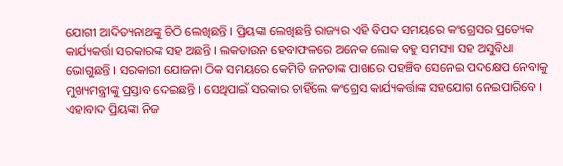ଯୋଗୀ ଆଦିତ୍ୟନାଥଙ୍କୁ ଚିଠି ଲେଖିଛନ୍ତି । ପ୍ରିୟଙ୍କା ଲେଖିଛନ୍ତି ରାଜ୍ୟର ଏହି ବିପଦ ସମୟରେ କଂଗ୍ରେସର ପ୍ରତ୍ୟେକ କାର୍ଯ୍ୟକର୍ତ୍ତା ସରକାରଙ୍କ ସହ ଅଛନ୍ତି । ଲକଡାଉନ ହେବାଫଳରେ ଅନେକ ଲୋକ ବହୁ ସମସ୍ୟା ସହ ଅସୁବିଧା ଭୋଗୁଛନ୍ତି । ସରକାରୀ ଯୋଜନା ଠିକ ସମୟରେ କେମିତି ଜନତାଙ୍କ ପାଖରେ ପହଞ୍ଚିବ ସେନେଇ ପଦକ୍ଷେପ ନେବାକୁ ମୁଖ୍ୟମନ୍ତ୍ରୀଙ୍କୁ ପ୍ରସ୍ତାବ ଦେଇଛନ୍ତି । ସେଥିପାଇଁ ସରକାର ଚାହିଁଲେ କଂଗ୍ରେସ କାର୍ଯ୍ୟକର୍ତ୍ତାଙ୍କ ସହଯୋଗ ନେଇପାରିବେ ।
ଏହାବାଦ ପ୍ରିୟଙ୍କା ନିଜ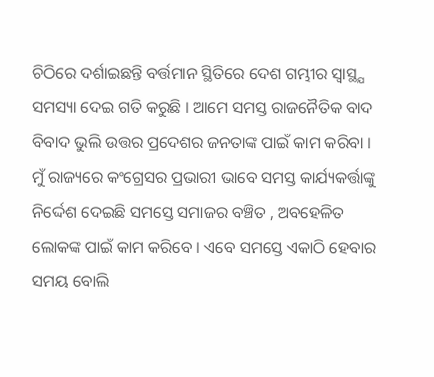ଚିଠିରେ ଦର୍ଶାଇଛନ୍ତି ବର୍ତ୍ତମାନ ସ୍ଥିତିରେ ଦେଶ ଗମ୍ଭୀର ସ୍ବାସ୍ଥ୍ଯ ସମସ୍ୟା ଦେଇ ଗତି କରୁଛି । ଆମେ ସମସ୍ତ ରାଜନୈତିକ ବାଦ ବିବାଦ ଭୁଲି ଉତ୍ତର ପ୍ରଦେଶର ଜନତାଙ୍କ ପାଇଁ କାମ କରିବା । ମୁଁ ରାଜ୍ୟରେ କଂଗ୍ରେସର ପ୍ରଭାରୀ ଭାବେ ସମସ୍ତ କାର୍ଯ୍ୟକର୍ତ୍ତାଙ୍କୁ ନିର୍ଦ୍ଦେଶ ଦେଇଛି ସମସ୍ତେ ସମାଜର ବଞ୍ଚିତ , ଅବହେଳିତ ଲୋକଙ୍କ ପାଇଁ କାମ କରିବେ । ଏବେ ସମସ୍ତେ ଏକାଠି ହେବାର ସମୟ ବୋଲି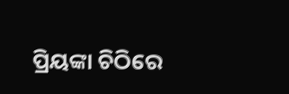ପ୍ରିୟଙ୍କା ଚିଠିରେ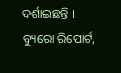ଦର୍ଶାଇଛନ୍ତି ।
ବ୍ୟୁରୋ ରିପୋର୍ଟ,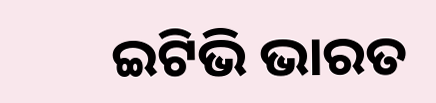ଇଟିଭି ଭାରତ